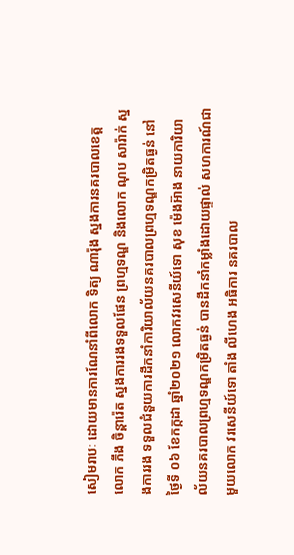សៀមរាបៈ ដោយមានការណែនាំពីលោក ទិត្យ ណារ៉ុង ស្នងការនគរបាលខេត្ត លោក ភឹង ចិន្តារ៉េត ស្នងការរងទទួលផែន ព្រហ្មទណ្ឌ និងលោក ណុប សារ៉ាក់ ស្នងការរង ទទួលជំនួយការដឹកនាំការិយាល័យនគរបាលព្រហ្មទណ្ឌកម្រិតធ្ងន់ នៅថ្ងៃទី ០៦ ខែកក្កដា ឆ្នាំ២០២១ លោកវរសេនីយ៍ទោ សុខ ម៉េងអ៊ាង នាយការិយាល័យនគរបាលព្រហ្មទណ្ឌកម្រិតធ្ងន់ បានដឹកនាំកម្លាំងដោយផ្ទាល់ សហការណ៍ជាមួយលោក វរសេនីយ៍ទោ តាំង លីហេង អធិការ នគរបាល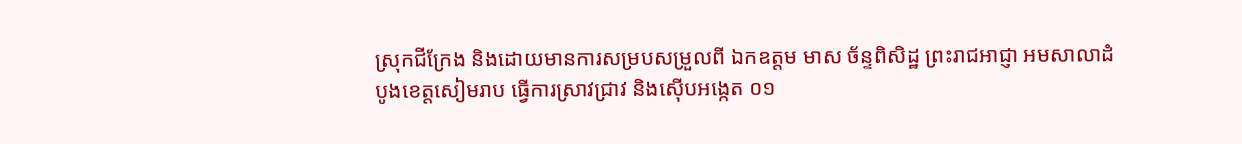ស្រុកជីក្រែង និងដោយមានការសម្របសម្រួលពី ឯកឧត្តម មាស ច័ន្ទពិសិដ្ឋ ព្រះរាជអាជ្ញា អមសាលាដំបូងខេត្តសៀមរាប ធ្វើការស្រាវជ្រាវ និងស៊ើបអង្កេត ០១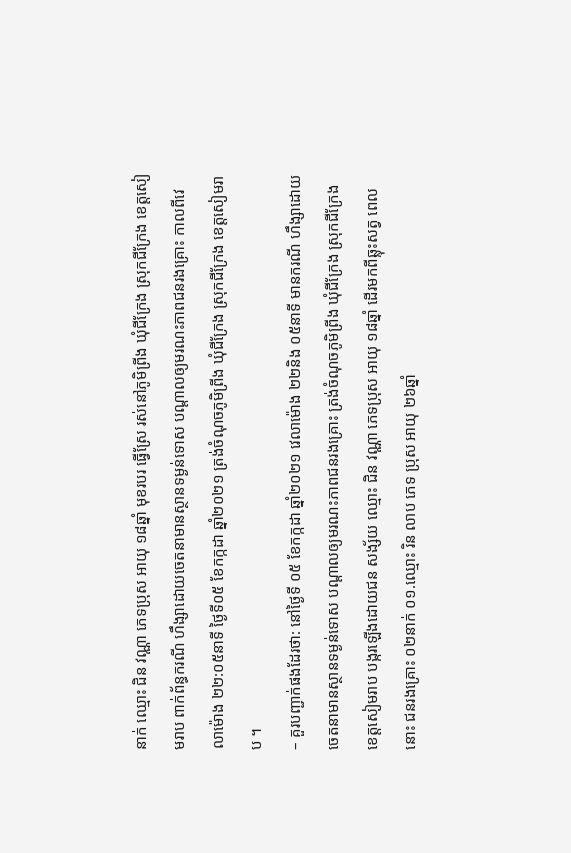នាក់ ឈ្មោះ ជិន វណ្ណា ភេទប្រុស អាយុ ១៨ឆ្នាំ មុខរបរ ធ្វើស្រែ រស់នៅភូមិព្រីង ឃុំជីក្រែង ស្រុកជីក្រែង ខេត្តសៀមរាប ពាក់ព័ន្ធករណី ហឹង្សាដោយចេតនាមានស្ថានទម្ងន់ទោស បណ្តាលឲ្យមរណះភាពជនរងគ្រោះ កាលពីវេលាម៉ោង ២២:០៥នាទី ថ្ងៃទី០៥ ខែកក្កដា ឆ្នាំ២០២១ ត្រង់ចំណុចភូមិព្រីង ឃុំជីក្រែង ស្រុកជីក្រែង ខេត្តសៀមរាប ។
– គួរបញ្ជាក់ផងដែរថា: នៅថ្ងៃទី ០៥ ខែកក្កដា ឆ្នាំ២០២១ វេលាម៉ោង ២២និង ០៥នាទី មានករណី ហឹង្សាដោយចេតនាមានស្ថានទម្ងន់ទោស បណ្តាលឲ្យមរណះភាពជនរងគ្រោះ ត្រង់ចំណុចភូមិព្រីង ឃុំជីក្រែង ស្រុកជីក្រែង ខេត្តសៀមរាប បង្ករឡើងដោយជន សង្ស័យ ឈ្មោះ ជិន វណ្ណា ភេទប្រុស អាយុ ១៨ឆ្នាំ ដើរមកពីឆ្លុះសត្វ ពេលនោះ ជនរងគ្រោះ ០២នាក់ ០១.ឈ្មោះ រិន លាប ភេទ ប្រុស អាយុ ២៦ឆ្នាំ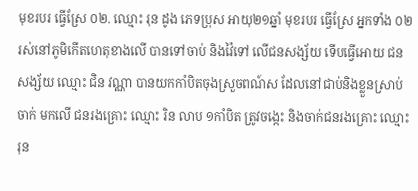មុខរបរ ធ្វើស្រែ ០២. ឈ្មោះ រុន ដូង ភេទប្រុស អាយុ២១ឆ្នាំ មុខរបរ ធ្វើស្រែ អ្នកទាំង ០២ រស់នៅភូមិកើតហេតុខាងលើ បានទៅចាប់ និងវ៉ៃទៅ លើជនសង្ស័យ ទើបធ្វើអោយ ជនសង្ស័យ ឈ្មោះ ជិន វណ្ណា បានយកកាំបិតចុងស្រួចពណ៍ស ដែលនៅជាប់និងខ្លួនស្រាប់ ចាក់ មកលើ ជនរងគ្រោះ ឈ្មោះ រិន លាប ១កាំបិត ត្រូវចង្កេះ និងចាក់ជនរងគ្រោះ ឈ្មោះ រុន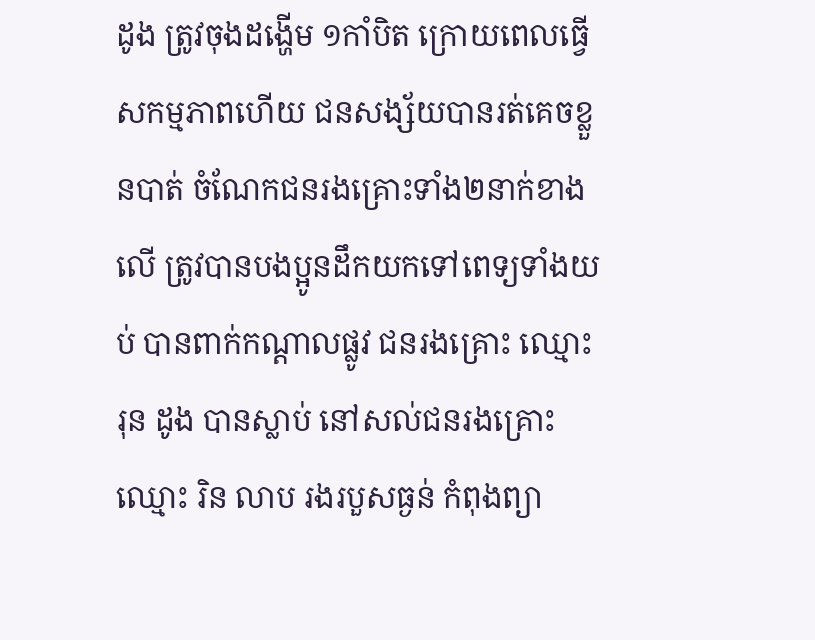ដូង ត្រូវចុងដង្ហើម ១កាំបិត ក្រោយពេលធ្វើសកម្មភាពហើយ ជនសង្ស័យបានរត់គេចខ្លួនបាត់ ចំណែកជនរងគ្រោះទាំង២នាក់ខាងលើ ត្រូវបានបងប្អូនដឹកយកទៅពេទ្យទាំងយប់ បានពាក់កណ្តាលផ្លូវ ជនរងគ្រោះ ឈ្មោះ រុន ដូង បានស្លាប់ នៅសល់ជនរងគ្រោះឈ្មោះ រិន លាប រងរបួសធ្ងន់ កំពុងព្យា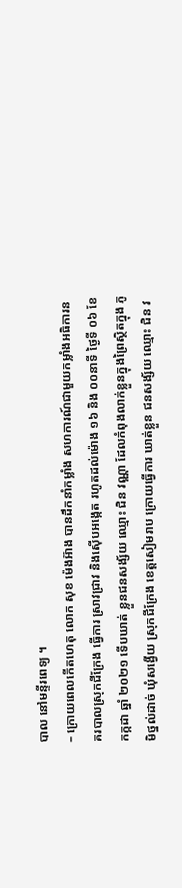បាល នៅមន្ទីរពេទ្យ ។
– ក្រោយពេលកើតហេតុ លោក សុខ ម៉េងអ៊ាង បានដឹកនាំកម្លាំង សហការណ៍ជាមួយកម្លាំងអធិការនគរបាលស្រុកជីក្រែង ធ្វើការ ស្រាវជ្រាវ និងស៊ើបអង្កេត រហូតដល់ម៉ោង ១៦ និង ០០នាទី ថ្ងៃទី ០៦ ខែកក្កដា ឆ្នាំ ២០២១ ទើបឃាត់ ខ្លួនជនសង្ស័យ ឈ្មោះ ជិន វណ្ណា ដែលកំពុងលាក់ខ្លួនក្នុងព្រៃស្ថិតក្នុង ភូមិថ្នល់ដាច់ ឃុំសង្វើយ ស្រុកជីក្រែង ខេត្តសៀមរាប ក្រោយធ្វើការ ឃាត់ខ្លួន ជនសង្ស័យ ឈ្មោះ ជិន វ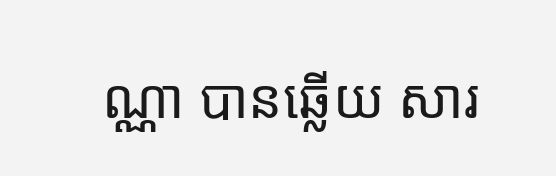ណ្ណា បានឆ្លើយ សារ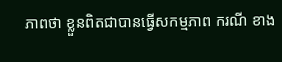ភាពថា ខ្លួនពិតជាបានធ្វើសកម្មភាព ករណី ខាង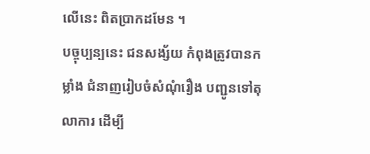លើនេះ ពិតប្រាកដមែន ។
បច្ចុប្បន្បនេះ ជនសង្ស័យ កំពុងត្រូវបានកម្លាំង ជំនាញរៀបចំសំណុំរឿង បញ្ជូនទៅតុលាការ ដើម្បី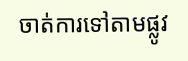ចាត់ការទៅតាមផ្លូវ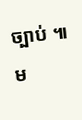ច្បាប់ ៕
ម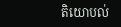តិយោបល់